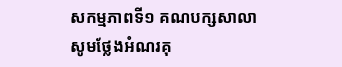សកម្មភាពទី១ គណបក្សសាលា
សូមថ្លែងអំណរគុ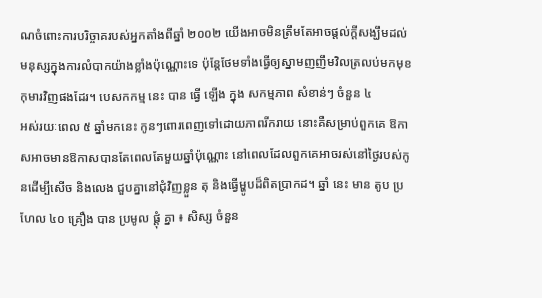ណចំពោះការបរិច្ចាគរបស់អ្នកតាំងពីឆ្នាំ ២០០២ យើងអាចមិនត្រឹមតែអាចផ្តល់ក្តីសង្ឃឹមដល់មនុស្សក្នុងការលំបាកយ៉ាងខ្លាំងប៉ុណ្ណោះទេ ប៉ុន្តែថែមទាំងធ្វើឲ្យស្នាមញញឹមវិលត្រលប់មកមុខកុមារវិញផងដែរ។ បេសកកម្ម នេះ បាន ធ្វើ ឡើង ក្នុង សកម្មភាព សំខាន់ៗ ចំនួន ៤
អស់រយៈពេល ៥ ឆ្នាំមកនេះ កូនៗពោរពេញទៅដោយភាពរីករាយ នោះគឺសម្រាប់ពួកគេ ឱកាសអាចមានឱកាសបានតែពេលតែមួយឆ្នាំប៉ុណ្ណោះ នៅពេលដែលពួកគេអាចរស់នៅថ្ងៃរបស់កូនដើម្បីសើច និងលេង ជួបគ្នានៅជុំវិញខ្លួន តុ និងធ្វើម្ហូបដ៏ពិតប្រាកដ។ ឆ្នាំ នេះ មាន តូប ប្រហែល ៤០ គ្រឿង បាន ប្រមូល ផ្តុំ គ្នា ៖ សិស្ស ចំនួន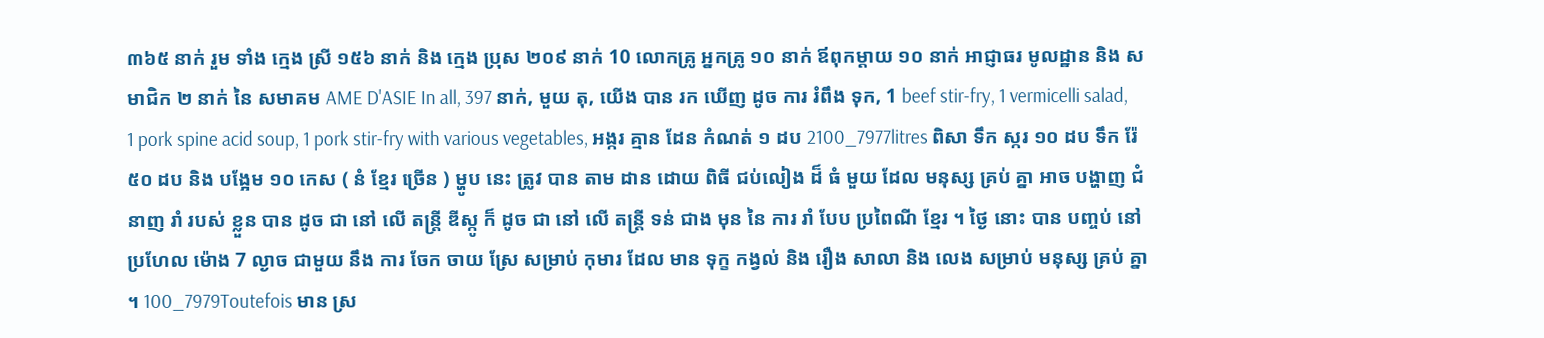៣៦៥ នាក់ រួម ទាំង ក្មេង ស្រី ១៥៦ នាក់ និង ក្មេង ប្រុស ២០៩ នាក់ 10 លោកគ្រូ អ្នកគ្រូ ១០ នាក់ ឪពុកម្តាយ ១០ នាក់ អាជ្ញាធរ មូលដ្ឋាន និង សមាជិក ២ នាក់ នៃ សមាគម AME D'ASIE In all, 397 នាក់, មួយ តុ, យើង បាន រក ឃើញ ដូច ការ រំពឹង ទុក, 1 beef stir-fry, 1 vermicelli salad, 1 pork spine acid soup, 1 pork stir-fry with various vegetables, អង្ករ គ្មាន ដែន កំណត់ ១ ដប 2100_7977litres ពិសា ទឹក ស្ករ ១០ ដប ទឹក រ៉ែ ៥០ ដប និង បង្អែម ១០ កេស ( នំ ខ្មែរ ច្រើន ) ម្ហូប នេះ ត្រូវ បាន តាម ដាន ដោយ ពិធី ជប់លៀង ដ៏ ធំ មួយ ដែល មនុស្ស គ្រប់ គ្នា អាច បង្ហាញ ជំនាញ រាំ របស់ ខ្លួន បាន ដូច ជា នៅ លើ តន្ត្រី ឌីស្កូ ក៏ ដូច ជា នៅ លើ តន្ត្រី ទន់ ជាង មុន នៃ ការ រាំ បែប ប្រពៃណី ខ្មែរ ។ ថ្ងៃ នោះ បាន បញ្ចប់ នៅ ប្រហែល ម៉ោង 7 ល្ងាច ជាមួយ នឹង ការ ចែក ចាយ ស្រែ សម្រាប់ កុមារ ដែល មាន ទុក្ខ កង្វល់ និង រឿង សាលា និង លេង សម្រាប់ មនុស្ស គ្រប់ គ្នា ។ 100_7979Toutefois មាន ស្រ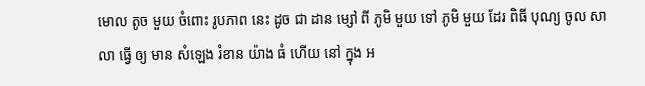មោល តូច មួយ ចំពោះ រូបភាព នេះ ដូច ជា ដាន ម្សៅ ពី ភូមិ មួយ ទៅ ភូមិ មួយ ដែរ ពិធី បុណ្យ ចូល សាលា ធ្វើ ឲ្យ មាន សំឡេង រំខាន យ៉ាង ធំ ហើយ នៅ ក្នុង អ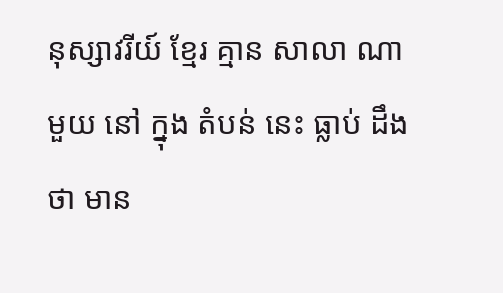នុស្សាវរីយ៍ ខ្មែរ គ្មាន សាលា ណា មួយ នៅ ក្នុង តំបន់ នេះ ធ្លាប់ ដឹង ថា មាន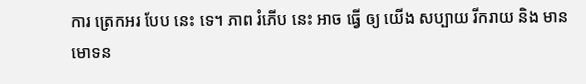ការ ត្រេកអរ បែប នេះ ទេ។ ភាព រំភើប នេះ អាច ធ្វើ ឲ្យ យើង សប្បាយ រីករាយ និង មាន មោទន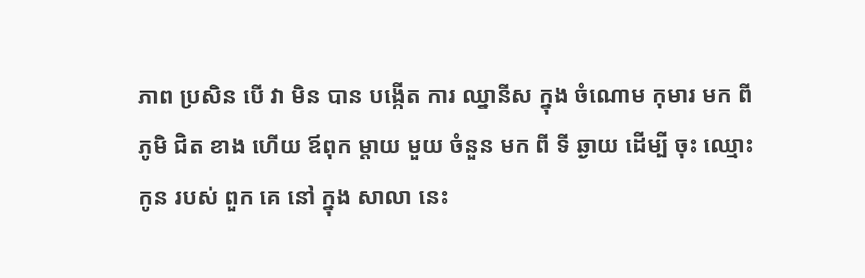ភាព ប្រសិន បើ វា មិន បាន បង្កើត ការ ឈ្នានីស ក្នុង ចំណោម កុមារ មក ពី ភូមិ ជិត ខាង ហើយ ឪពុក ម្ដាយ មួយ ចំនួន មក ពី ទី ឆ្ងាយ ដើម្បី ចុះ ឈ្មោះ កូន របស់ ពួក គេ នៅ ក្នុង សាលា នេះ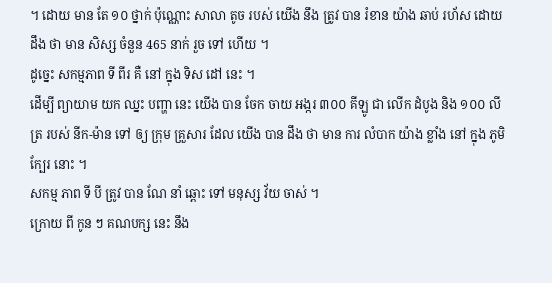។ ដោយ មាន តែ ១០ ថ្នាក់ ប៉ុណ្ណោះ សាលា តូច របស់ យើង នឹង ត្រូវ បាន រំខាន យ៉ាង ឆាប់ រហ័ស ដោយ ដឹង ថា មាន សិស្ស ចំនួន 465 នាក់ រួច ទៅ ហើយ ។
ដូច្នេះ សកម្មភាព ទី ពីរ គឺ នៅ ក្នុង ទិស ដៅ នេះ ។
ដើម្បី ព្យាយាម យក ឈ្នះ បញ្ហា នេះ យើង បាន ចែក ចាយ អង្ករ ៣០០ គីឡូ ជា លើក ដំបូង និង ១០០ លីត្រ របស់ នីក-ម៉ាន ទៅ ឲ្យ ក្រុម គ្រួសារ ដែល យើង បាន ដឹង ថា មាន ការ លំបាក យ៉ាង ខ្លាំង នៅ ក្នុង ភូមិ ក្បែរ នោះ ។
សកម្ម ភាព ទី បី ត្រូវ បាន ណែ នាំ ឆ្ពោះ ទៅ មនុស្ស វ័យ ចាស់ ។
ក្រោយ ពី កូន ៗ គណបក្ស នេះ នឹង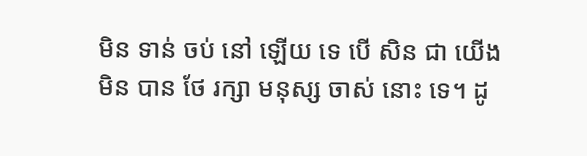មិន ទាន់ ចប់ នៅ ឡើយ ទេ បើ សិន ជា យើង មិន បាន ថែ រក្សា មនុស្ស ចាស់ នោះ ទេ។ ដូ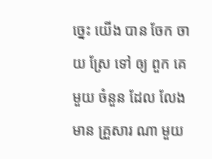ច្នេះ យើង បាន ចែក ចាយ ស្រែ ទៅ ឲ្យ ពួក គេ មួយ ចំនួន ដែល លែង មាន គ្រួសារ ណា មួយ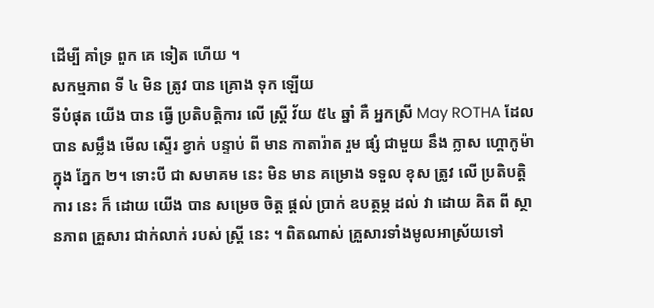ដើម្បី គាំទ្រ ពួក គេ ទៀត ហើយ ។
សកម្មភាព ទី ៤ មិន ត្រូវ បាន គ្រោង ទុក ឡើយ
ទីបំផុត យើង បាន ធ្វើ ប្រតិបត្តិការ លើ ស្ត្រី វ័យ ៥៤ ឆ្នាំ គឺ អ្នកស្រី May ROTHA ដែល បាន សម្លឹង មើល ស្ទើរ ខ្វាក់ បន្ទាប់ ពី មាន កាតារ៉ាត រួម ផ្សំ ជាមួយ នឹង ក្លាស ហ្គោកូម៉ា ក្នុង ភ្នែក ២។ ទោះបី ជា សមាគម នេះ មិន មាន គម្រោង ទទួល ខុស ត្រូវ លើ ប្រតិបត្តិ ការ នេះ ក៏ ដោយ យើង បាន សម្រេច ចិត្ត ផ្តល់ ប្រាក់ ឧបត្ថម្ភ ដល់ វា ដោយ គិត ពី ស្ថានភាព គ្រួសារ ជាក់លាក់ របស់ ស្ត្រី នេះ ។ ពិតណាស់ គ្រួសារទាំងមូលអាស្រ័យទៅ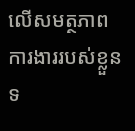លើសមត្ថភាពការងាររបស់ខ្លួន ទ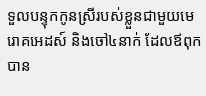ទួលបន្ទុកកូនស្រីរបស់ខ្លួនជាមួយមេរោគអេដស៍ និងចៅ៤នាក់ ដែលឪពុកបាន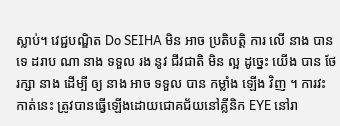ស្លាប់។ វេជ្ជបណ្ឌិត Do SEIHA មិន អាច ប្រតិបត្តិ ការ លើ នាង បាន ទេ ដរាប ណា នាង ទទួល រង នូវ ជីវជាតិ មិន ល្អ ដូច្នេះ យើង បាន ថែ រក្សា នាង ដើម្បី ឲ្យ នាង អាច ទទួល បាន កម្លាំង ឡើង វិញ ។ ការវះកាត់នេះ ត្រូវបានធ្វើឡើងដោយជោគជ័យនៅគ្លីនិក EYE នៅរា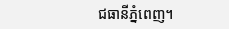ជធានីភ្នំពេញ។